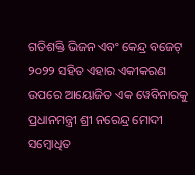ଗତିଶକ୍ତି ଭିଜନ ଏବଂ କେନ୍ଦ୍ର ବଜେଟ୍ ୨୦୨୨ ସହିତ ଏହାର ଏକୀକରଣ ଉପରେ ଆୟୋଜିତ ଏକ ୱେବିନାରକୁ ପ୍ରଧାନମନ୍ତ୍ରୀ ଶ୍ରୀ ନରେନ୍ଦ୍ର ମୋଦୀ ସମ୍ବୋଧିତ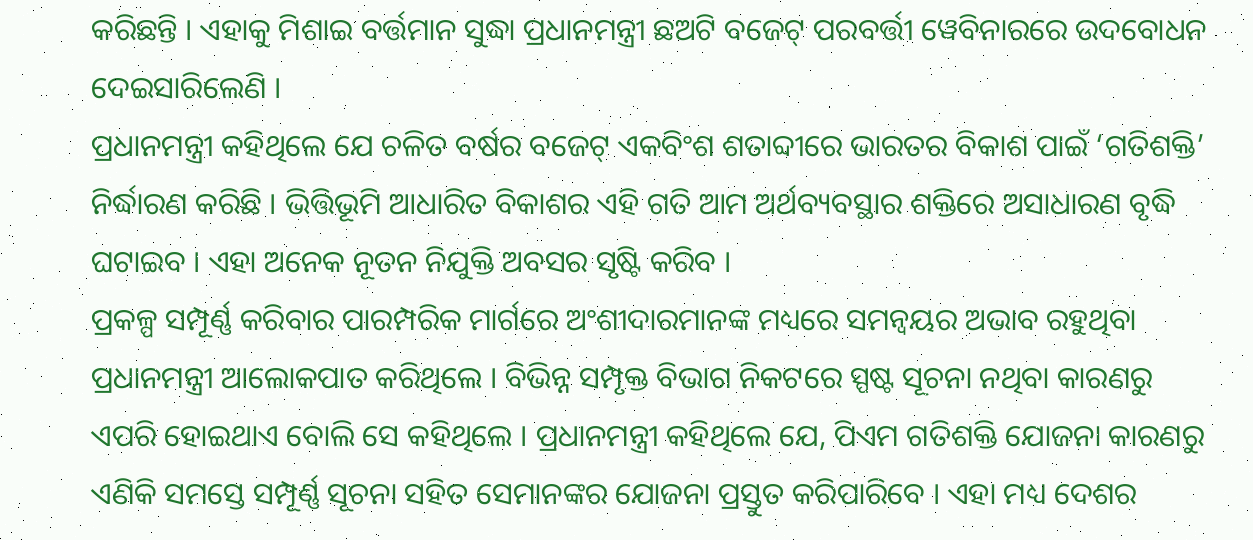କରିଛନ୍ତି । ଏହାକୁ ମିଶାଇ ବର୍ତ୍ତମାନ ସୁଦ୍ଧା ପ୍ରଧାନମନ୍ତ୍ରୀ ଛଅଟି ବଜେଟ୍ ପରବର୍ତ୍ତୀ ୱେବିନାରରେ ଉଦବୋଧନ ଦେଇସାରିଲେଣି ।
ପ୍ରଧାନମନ୍ତ୍ରୀ କହିଥିଲେ ଯେ ଚଳିତ ବର୍ଷର ବଜେଟ୍ ଏକବିଂଶ ଶତାବ୍ଦୀରେ ଭାରତର ବିକାଶ ପାଇଁ ‘ଗତିଶକ୍ତି’ ନିର୍ଦ୍ଧାରଣ କରିଛି । ଭିତ୍ତିଭୂମି ଆଧାରିତ ବିକାଶର ଏହି ଗତି ଆମ ଅର୍ଥବ୍ୟବସ୍ଥାର ଶକ୍ତିରେ ଅସାଧାରଣ ବୃଦ୍ଧି ଘଟାଇବ । ଏହା ଅନେକ ନୂତନ ନିଯୁକ୍ତି ଅବସର ସୃଷ୍ଟି କରିବ ।
ପ୍ରକଳ୍ପ ସମ୍ପୂର୍ଣ୍ଣ କରିବାର ପାରମ୍ପରିକ ମାର୍ଗରେ ଅଂଶୀଦାରମାନଙ୍କ ମଧ୍ୟରେ ସମନ୍ୱୟର ଅଭାବ ରହୁଥିବା ପ୍ରଧାନମନ୍ତ୍ରୀ ଆଲୋକପାତ କରିଥିଲେ । ବିଭିନ୍ନ ସମ୍ପୃକ୍ତ ବିଭାଗ ନିକଟରେ ସ୍ପଷ୍ଟ ସୂଚନା ନଥିବା କାରଣରୁ ଏପରି ହୋଇଥାଏ ବୋଲି ସେ କହିଥିଲେ । ପ୍ରଧାନମନ୍ତ୍ରୀ କହିଥିଲେ ଯେ, ପିଏମ ଗତିଶକ୍ତି ଯୋଜନା କାରଣରୁ ଏଣିକି ସମସ୍ତେ ସମ୍ପୂର୍ଣ୍ଣ ସୂଚନା ସହିତ ସେମାନଙ୍କର ଯୋଜନା ପ୍ରସ୍ତୁତ କରିପାରିବେ । ଏହା ମଧ୍ୟ ଦେଶର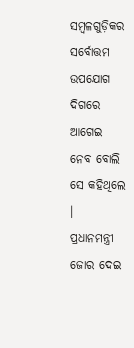ସମ୍ବଳଗୁଡ଼ିକର ସର୍ବୋତ୍ତମ ଉପଯୋଗ ଦିଗରେ ଆଗେଇ ନେବ ବୋଲି ସେ କହିଥିଲେ ।
ପ୍ରଧାନମନ୍ତ୍ରୀ ଜୋର ଦେଇ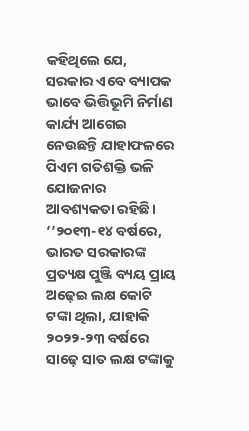କହିଥିଲେ ଯେ, ସରକାର ଏବେ ବ୍ୟାପକ ଭାବେ ଭିତ୍ତିଭୂମି ନିର୍ମାଣ କାର୍ଯ୍ୟ ଆଗେଇ ନେଉଛନ୍ତି ଯାହାଫଳରେ ପିଏମ ଗତିଶକ୍ତି ଭଳି ଯୋଜନାର ଆବଶ୍ୟକତା ରହିଛି। ‘‘୨୦୧୩-୧୪ ବର୍ଷରେ, ଭାରତ ସରକାରଙ୍କ ପ୍ରତ୍ୟକ୍ଷ ପୁଞ୍ଜି ବ୍ୟୟ ପ୍ରାୟ ଅଢ଼େଇ ଲକ୍ଷ କୋଟି ଟଙ୍କା ଥିଲା, ଯାହାକି ୨୦୨୨-୨୩ ବର୍ଷରେ ସାଢ଼େ ସାତ ଲକ୍ଷ ଟଙ୍କାକୁ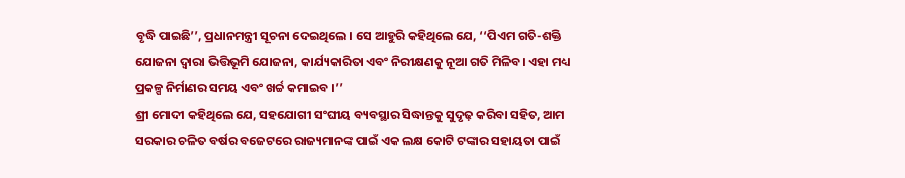ବୃଦ୍ଧି ପାଇଛି’’, ପ୍ରଧାନମନ୍ତ୍ରୀ ସୂଚନା ଦେଇଥିଲେ । ସେ ଆହୁରି କହିଥିଲେ ଯେ, ‘‘ପିଏମ ଗତି-ଶକ୍ତି ଯୋଜନା ଦ୍ଵାରା ଭିତ୍ତିଭୂମି ଯୋଜନା, କାର୍ଯ୍ୟକାରିତା ଏବଂ ନିରୀକ୍ଷଣକୁ ନୂଆ ଗତି ମିଳିବ। ଏହା ମଧ୍ୟ ପ୍ରକଳ୍ପ ନିର୍ମାଣର ସମୟ ଏବଂ ଖର୍ଚ୍ଚ କମାଇବ ।’’
ଶ୍ରୀ ମୋଦୀ କହିଥିଲେ ଯେ, ସହଯୋଗୀ ସଂଘୀୟ ବ୍ୟବସ୍ଥାର ସିଦ୍ଧାନ୍ତକୁ ସୁଦୃଢ଼ କରିବା ସହିତ, ଆମ ସରକାର ଚଳିତ ବର୍ଷର ବଜେଟରେ ରାଜ୍ୟମାନଙ୍କ ପାଇଁ ଏକ ଲକ୍ଷ କୋଟି ଟଙ୍କାର ସହାୟତା ପାଇଁ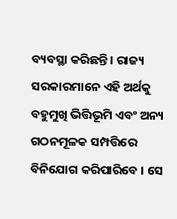ବ୍ୟବସ୍ଥା କରିଛନ୍ତି । ରାଜ୍ୟ ସରକାରମାନେ ଏହି ଅର୍ଥକୁ ବହୁମୁଖି ଭିତ୍ତିଭୂମି ଏବଂ ଅନ୍ୟ ଗଠନମୂଳକ ସମ୍ପତ୍ତିରେ ବିନିଯୋଗ କରିପାରିବେ । ସେ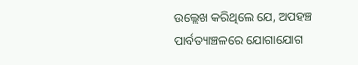ଉଲ୍ଲେଖ କରିଥିଲେ ଯେ, ଅପହଞ୍ଚ ପାର୍ବତ୍ୟାଞ୍ଚଳରେ ଯୋଗାଯୋଗ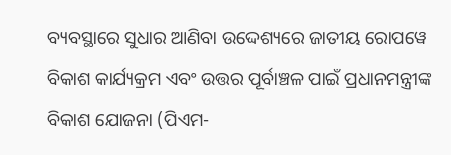ବ୍ୟବସ୍ଥାରେ ସୁଧାର ଆଣିବା ଉଦ୍ଦେଶ୍ୟରେ ଜାତୀୟ ରୋପୱେ ବିକାଶ କାର୍ଯ୍ୟକ୍ରମ ଏବଂ ଉତ୍ତର ପୂର୍ବାଞ୍ଚଳ ପାଇଁ ପ୍ରଧାନମନ୍ତ୍ରୀଙ୍କ ବିକାଶ ଯୋଜନା (ପିଏମ-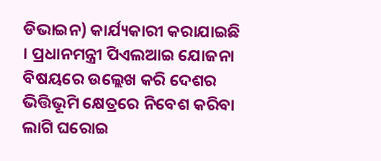ଡିଭାଇନ) କାର୍ଯ୍ୟକାରୀ କରାଯାଇଛି । ପ୍ରଧାନମନ୍ତ୍ରୀ ପିଏଲଆଇ ଯୋଜନା ବିଷୟରେ ଉଲ୍ଲେଖ କରି ଦେଶର ଭିତ୍ତିଭୂମି କ୍ଷେତ୍ରରେ ନିବେଶ କରିବା ଲାଗି ଘରୋଇ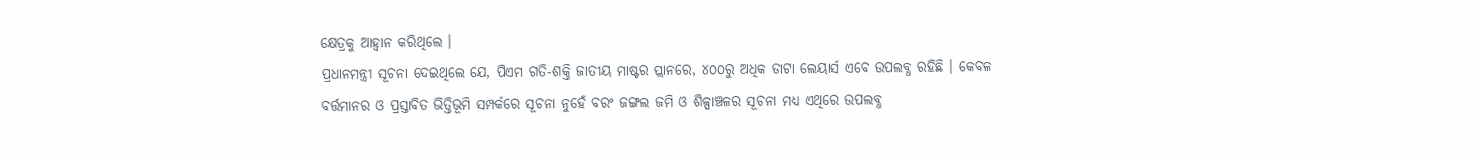କ୍ଷେତ୍ରକୁ ଆହ୍ୱାନ କରିଥିଲେ ।
ପ୍ରଧାନମନ୍ତ୍ରୀ ସୂଚନା ଦେଇଥିଲେ ଯେ, ପିଏମ ଗତି-ଶକ୍ତି ଜାତୀୟ ମାଷ୍ଟର ପ୍ଲାନରେ, ୪୦୦ରୁ ଅଧିକ ଡାଟା ଲେୟାର୍ସ ଏବେ ଉପଲବ୍ଧ ରହିଛି । କେବଳ ବର୍ତ୍ତମାନର ଓ ପ୍ରସ୍ତାବିତ ଭିତ୍ତିଭୂମି ସମ୍ପର୍କରେ ସୂଚନା ନୁହେଁ ବରଂ ଜଙ୍ଗଲ ଜମି ଓ ଶିଳ୍ପାଞ୍ଚଳର ସୂଚନା ମଧ୍ୟ ଏଥିରେ ଉପଲବ୍ଧ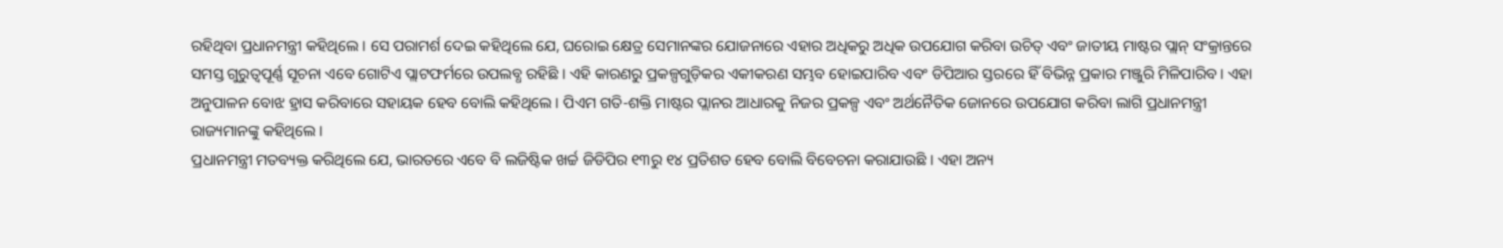ରହିଥିବା ପ୍ରଧାନମନ୍ତ୍ରୀ କହିଥିଲେ । ସେ ପରାମର୍ଶ ଦେଇ କହିଥିଲେ ଯେ, ଘରୋଇ କ୍ଷେତ୍ର ସେମାନଙ୍କର ଯୋଜନାରେ ଏହାର ଅଧିକରୁ ଅଧିକ ଉପଯୋଗ କରିବା ଉଚିତ୍ ଏବଂ ଜାତୀୟ ମାଷ୍ଟର ପ୍ଲାନ୍ ସଂକ୍ରାନ୍ତରେ ସମସ୍ତ ଗୁରୁତ୍ୱପୂର୍ଣ୍ଣ ସୂଚନା ଏବେ ଗୋଟିଏ ପ୍ଲାଟଫର୍ମରେ ଉପଲବ୍ଧ ରହିଛି । ଏହି କାରଣରୁ ପ୍ରକଳ୍ପଗୁଡ଼ିକର ଏକୀକରଣ ସମ୍ଭବ ହୋଇପାରିବ ଏବଂ ଡିପିଆର ସ୍ତରରେ ହିଁ ବିଭିନ୍ନ ପ୍ରକାର ମଞ୍ଜୁରି ମିଳିପାରିବ । ଏହା ଅନୁପାଳନ ବୋଝ ହ୍ରାସ କରିବାରେ ସହାୟକ ହେବ ବୋଲି କହିଥିଲେ । ପିଏମ ଗତି-ଶକ୍ତି ମାଷ୍ଟର ପ୍ଲାନର ଆଧାରକୁ ନିଜର ପ୍ରକଳ୍ପ ଏବଂ ଅର୍ଥନୈତିକ ଜୋନରେ ଉପଯୋଗ କରିବା ଲାଗି ପ୍ରଧାନମନ୍ତ୍ରୀ ରାଜ୍ୟମାନଙ୍କୁ କହିଥିଲେ ।
ପ୍ରଧାନମନ୍ତ୍ରୀ ମତବ୍ୟକ୍ତ କରିଥିଲେ ଯେ, ଭାରତରେ ଏବେ ବି ଲଜିଷ୍ଟିକ ଖର୍ଚ୍ଚ ଜିଡିପିର ୧୩ରୁ ୧୪ ପ୍ରତିଶତ ହେବ ବୋଲି ବିବେଚନା କରାଯାଉଛି । ଏହା ଅନ୍ୟ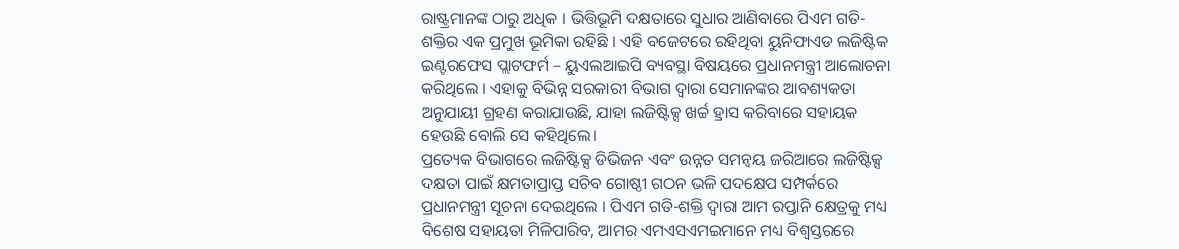ରାଷ୍ଟ୍ରମାନଙ୍କ ଠାରୁ ଅଧିକ । ଭିତ୍ତିଭୂମି ଦକ୍ଷତାରେ ସୁଧାର ଆଣିବାରେ ପିଏମ ଗତି-ଶକ୍ତିର ଏକ ପ୍ରମୁଖ ଭୂମିକା ରହିଛି । ଏହି ବଜେଟରେ ରହିଥିବା ୟୁନିଫାଏଡ ଲଜିଷ୍ଟିକ ଇଣ୍ଟରଫେସ ପ୍ଲାଟଫର୍ମ – ୟୁଏଲଆଇପି ବ୍ୟବସ୍ଥା ବିଷୟରେ ପ୍ରଧାନମନ୍ତ୍ରୀ ଆଲୋଚନା କରିଥିଲେ । ଏହାକୁ ବିଭିନ୍ନ ସରକାରୀ ବିଭାଗ ଦ୍ୱାରା ସେମାନଙ୍କର ଆବଶ୍ୟକତା ଅନୁଯାୟୀ ଗ୍ରହଣ କରାଯାଉଛି, ଯାହା ଲଜିଷ୍ଟିକ୍ସ ଖର୍ଚ୍ଚ ହ୍ରାସ କରିବାରେ ସହାୟକ ହେଉଛି ବୋଲି ସେ କହିଥିଲେ।
ପ୍ରତ୍ୟେକ ବିଭାଗରେ ଲଜିଷ୍ଟିକ୍ସ ଡିଭିଜନ ଏବଂ ଉନ୍ନତ ସମନ୍ୱୟ ଜରିଆରେ ଲଜିଷ୍ଟିକ୍ସ ଦକ୍ଷତା ପାଇଁ କ୍ଷମତାପ୍ରାପ୍ତ ସଚିବ ଗୋଷ୍ଠୀ ଗଠନ ଭଳି ପଦକ୍ଷେପ ସମ୍ପର୍କରେ ପ୍ରଧାନମନ୍ତ୍ରୀ ସୂଚନା ଦେଇଥିଲେ । ପିଏମ ଗତି-ଶକ୍ତି ଦ୍ୱାରା ଆମ ରପ୍ତାନି କ୍ଷେତ୍ରକୁ ମଧ୍ୟ ବିଶେଷ ସହାୟତା ମିଳିପାରିବ, ଆମର ଏମଏସଏମଇମାନେ ମଧ୍ୟ ବିଶ୍ୱସ୍ତରରେ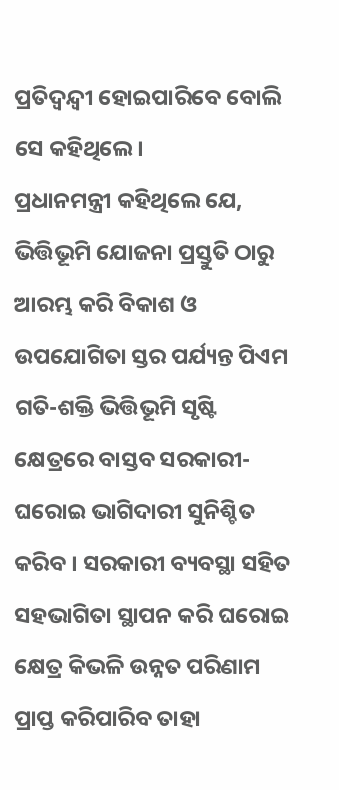ପ୍ରତିଦ୍ୱନ୍ଦ୍ୱୀ ହୋଇପାରିବେ ବୋଲି ସେ କହିଥିଲେ।
ପ୍ରଧାନମନ୍ତ୍ରୀ କହିଥିଲେ ଯେ, ଭିତ୍ତିଭୂମି ଯୋଜନା ପ୍ରସ୍ତୁତି ଠାରୁ ଆରମ୍ଭ କରି ବିକାଶ ଓ ଉପଯୋଗିତା ସ୍ତର ପର୍ଯ୍ୟନ୍ତ ପିଏମ ଗତି-ଶକ୍ତି ଭିତ୍ତିଭୂମି ସୃଷ୍ଟି କ୍ଷେତ୍ରରେ ବାସ୍ତବ ସରକାରୀ-ଘରୋଇ ଭାଗିଦାରୀ ସୁନିଶ୍ଚିତ କରିବ । ସରକାରୀ ବ୍ୟବସ୍ଥା ସହିତ ସହଭାଗିତା ସ୍ଥାପନ କରି ଘରୋଇ କ୍ଷେତ୍ର କିଭଳି ଉନ୍ନତ ପରିଣାମ ପ୍ରାପ୍ତ କରିପାରିବ ତାହା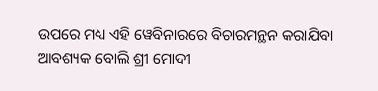ଉପରେ ମଧ୍ୟ ଏହି ୱେବିନାରରେ ବିଚାରମନ୍ଥନ କରାଯିବା ଆବଶ୍ୟକ ବୋଲି ଶ୍ରୀ ମୋଦୀ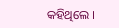କହିଥିଲେ ।